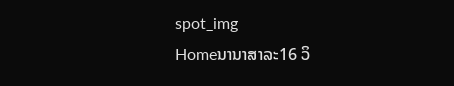spot_img
Homeນານາສາລະ16 ວິ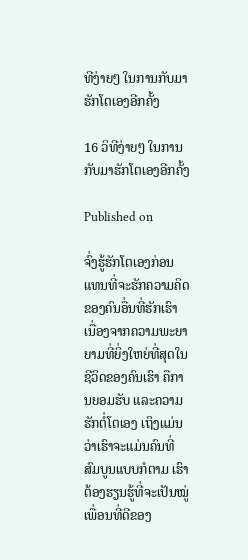ທີງ່າຍໆ ໃນການກັບມາຮັກໂຕເອງອີກຄັ້ງ

16 ວິທີງ່າຍໆ ໃນການກັບມາຮັກໂຕເອງອີກຄັ້ງ

Published on

ຈົ່ງຮູ້ຮັກໂຕເອງກ່ອນ ແທນທີ່ຈະຮັກຄວາມຄິດຂອງຄົນອື່ນທີ່ຮັກເຮົາ ເນື່ອງຈາກຄວາມພະຍາຍາມທີ່ຍິ່ງໃຫຍ່ທີ່ສຸດໃນຊີວິດຂອງຄົນເຮົາ ຄືການຍອມຮັບ ແລະຄວາມຮັກຕໍ່ໂຕເອງ ເຖິງແມ່ນວ່າເຮົາຈະແມ່ນຄົນທີ່ສົມບູນແບບກໍຕາມ ເຮົາຕ້ອງຮຽນຮູ້ທີ່ຈະເປັນໝູ່ເພື່ອນທີ່ດີຂອງ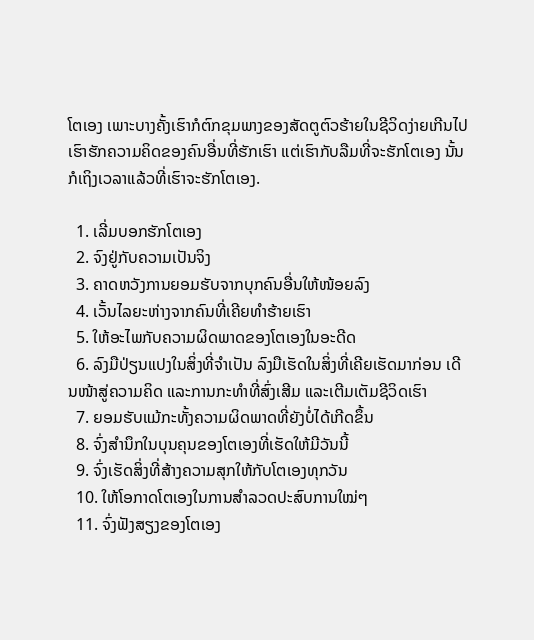ໂຕເອງ ເພາະບາງຄັ້ງເຮົາກໍຕົກຂຸມພາງຂອງສັດຕູຕົວຮ້າຍໃນຊີວິດງ່າຍເກີນໄປ ເຮົາຮັກຄວາມຄິດຂອງຄົນອື່ນທີ່ຮັກເຮົາ ແຕ່ເຮົາກັບລືມທີ່ຈະຮັກໂຕເອງ ນັ້ນກໍເຖິງເວລາແລ້ວທີ່ເຮົາຈະຮັກໂຕເອງ.

  1. ເລີ່ມບອກຮັກໂຕເອງ
  2. ຈົງຢູ່ກັບຄວາມເປັນຈິງ
  3. ຄາດຫວັງການຍອມຮັບຈາກບຸກຄົນອື່ນໃຫ້ໜ້ອຍລົງ
  4. ເວັ້ນໄລຍະຫ່າງຈາກຄົນທີ່ເຄີຍທໍາຮ້າຍເຮົາ
  5. ໃຫ້ອະໄພກັບຄວາມຜິດພາດຂອງໂຕເອງໃນອະດີດ
  6. ລົງມືປ່ຽນແປງໃນສິ່ງທີ່ຈໍາເປັນ ລົງມືເຮັດໃນສິ່ງທີ່ເຄີຍເຮັດມາກ່ອນ ເດີນໜ້າສູ່ຄວາມຄິດ ແລະການກະທໍາທີ່ສົ່ງເສີມ ແລະເຕີມເຕັມຊີວິດເຮົາ
  7. ຍອມຮັບແມ້ກະທັ້ງຄວາມຜິດພາດທີ່ຍັງບໍ່ໄດ້ເກີດຂຶ້ນ
  8. ຈົ່ງສໍານຶກໃນບຸນຄຸນຂອງໂຕເອງທີ່ເຮັດໃຫ້ມີວັນນີ້
  9. ຈົ່ງເຮັດສິ່ງທີ່ສ້າງຄວາມສຸກໃຫ້ກັບໂຕເອງທຸກວັນ
  10. ໃຫ້ໂອກາດໂຕເອງໃນການສໍາລວດປະສົບການໃໝ່ໆ
  11. ຈົ່ງຟັງສຽງຂອງໂຕເອງ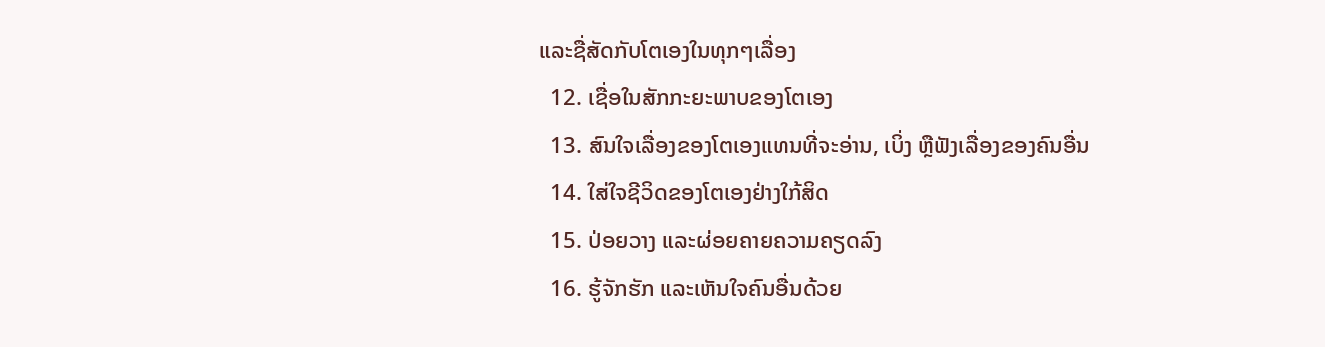ແລະຊື່ສັດກັບໂຕເອງໃນທຸກໆເລື່ອງ
  12. ເຊື່ອໃນສັກກະຍະພາບຂອງໂຕເອງ
  13. ສົນໃຈເລື່ອງຂອງໂຕເອງແທນທີ່ຈະອ່ານ, ເບິ່ງ ຫຼືຟັງເລື່ອງຂອງຄົນອື່ນ
  14. ໃສ່ໃຈຊີວິດຂອງໂຕເອງຢ່າງໃກ້ສິດ
  15. ປ່ອຍວາງ ແລະຜ່ອຍຄາຍຄວາມຄຽດລົງ
  16. ຮູ້ຈັກຮັກ ແລະເຫັນໃຈຄົນອື່ນດ້ວຍ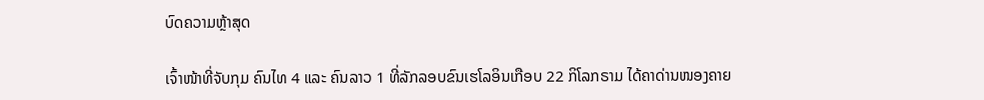ບົດຄວາມຫຼ້າສຸດ

ເຈົ້າໜ້າທີ່ຈັບກຸມ ຄົນໄທ 4 ແລະ ຄົນລາວ 1 ທີ່ລັກລອບຂົນເຮໂລອິນເກືອບ 22 ກິໂລກຣາມ ໄດ້ຄາດ່ານໜອງຄາຍ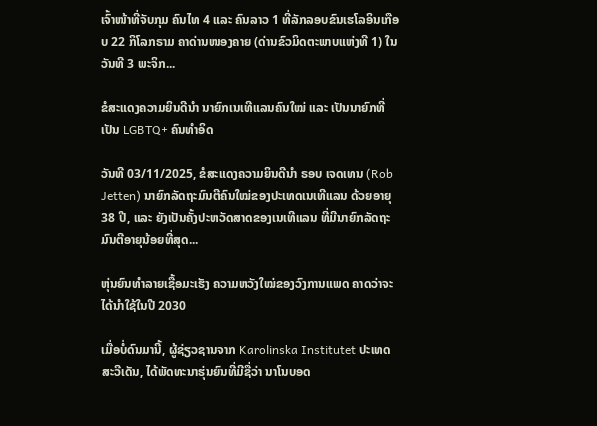ເຈົ້າໜ້າທີ່ຈັບກຸມ ຄົນໄທ 4 ແລະ ຄົນລາວ 1 ທີ່ລັກລອບຂົນເຮໂລອິນເກືອບ 22 ກິໂລກຣາມ ຄາດ່ານໜອງຄາຍ (ດ່ານຂົວມິດຕະພາບແຫ່ງທີ 1) ໃນວັນທີ 3 ພະຈິກ...

ຂໍສະແດງຄວາມຍິນດີນຳ ນາຍົກເນເທີແລນຄົນໃໝ່ ແລະ ເປັນນາຍົກທີ່ເປັນ LGBTQ+ ຄົນທຳອິດ

ວັນທີ 03/11/2025, ຂໍສະແດງຄວາມຍິນດີນຳ ຣອບ ເຈດເທນ (Rob Jetten) ນາຍົກລັດຖະມົນຕີຄົນໃໝ່ຂອງປະເທດເນເທີແລນ ດ້ວຍອາຍຸ 38 ປີ, ແລະ ຍັງເປັນຄັ້ງປະຫວັດສາດຂອງເນເທີແລນ ທີ່ມີນາຍົກລັດຖະມົນຕີອາຍຸນ້ອຍທີ່ສຸດ...

ຫຸ່ນຍົນທຳລາຍເຊື້ອມະເຮັງ ຄວາມຫວັງໃໝ່ຂອງວົງການແພດ ຄາດວ່າຈະໄດ້ນໍາໃຊ້ໃນປີ 2030

ເມື່ອບໍ່ດົນມານີ້, ຜູ້ຊ່ຽວຊານຈາກ Karolinska Institutet ປະເທດສະວີເດັນ, ໄດ້ພັດທະນາຮຸ່ນຍົນທີ່ມີຊື່ວ່າ ນາໂນບອດ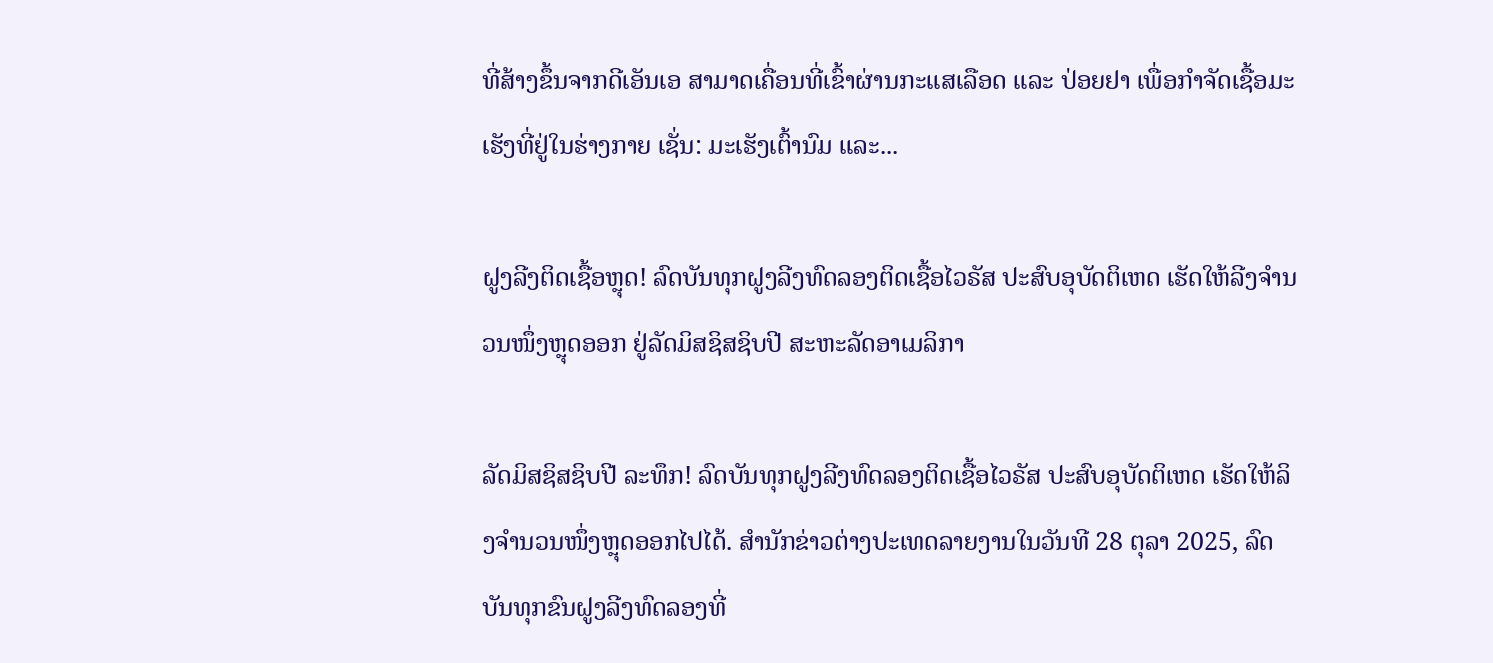ທີ່ສ້າງຂຶ້ນຈາກດີເອັນເອ ສາມາດເຄື່ອນທີ່ເຂົ້າຜ່ານກະແສເລືອດ ແລະ ປ່ອຍຢາ ເພື່ອກຳຈັດເຊື້ອມະເຮັງທີ່ຢູ່ໃນຮ່າງກາຍ ເຊັ່ນ: ມະເຮັງເຕົ້ານົມ ແລະ...

ຝູງລີງຕິດເຊື້ອຫຼຸດ! ລົດບັນທຸກຝູງລີງທົດລອງຕິດເຊື້ອໄວຣັສ ປະສົບອຸບັດຕິເຫດ ເຮັດໃຫ້ລີງຈຳນວນໜຶ່ງຫຼຸດອອກ ຢູ່ລັດມິສຊິສຊິບປີ ສະຫະລັດອາເມລິກາ

ລັດມິສຊິສຊິບປີ ລະທຶກ! ລົດບັນທຸກຝູງລີງທົດລອງຕິດເຊື້ອໄວຣັສ ປະສົບອຸບັດຕິເຫດ ເຮັດໃຫ້ລິງຈຳນວນໜຶ່ງຫຼຸດອອກໄປໄດ້. ສຳນັກຂ່າວຕ່າງປະເທດລາຍງານໃນວັນທີ 28 ຕຸລາ 2025, ລົດບັນທຸກຂົນຝູງລີງທົດລອງທີ່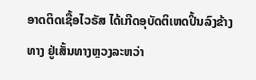ອາດຕິດເຊື້ອໄວຣັສ ໄດ້ເກີດອຸບັດຕິເຫດປິ້ນລົງຂ້າງທາງ ຢູ່ເສັ້ນທາງຫຼວງລະຫວ່າ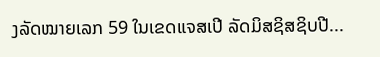ງລັດໝາຍເລກ 59 ໃນເຂດແຈສເປີ ລັດມິສຊິສຊິບປີ...